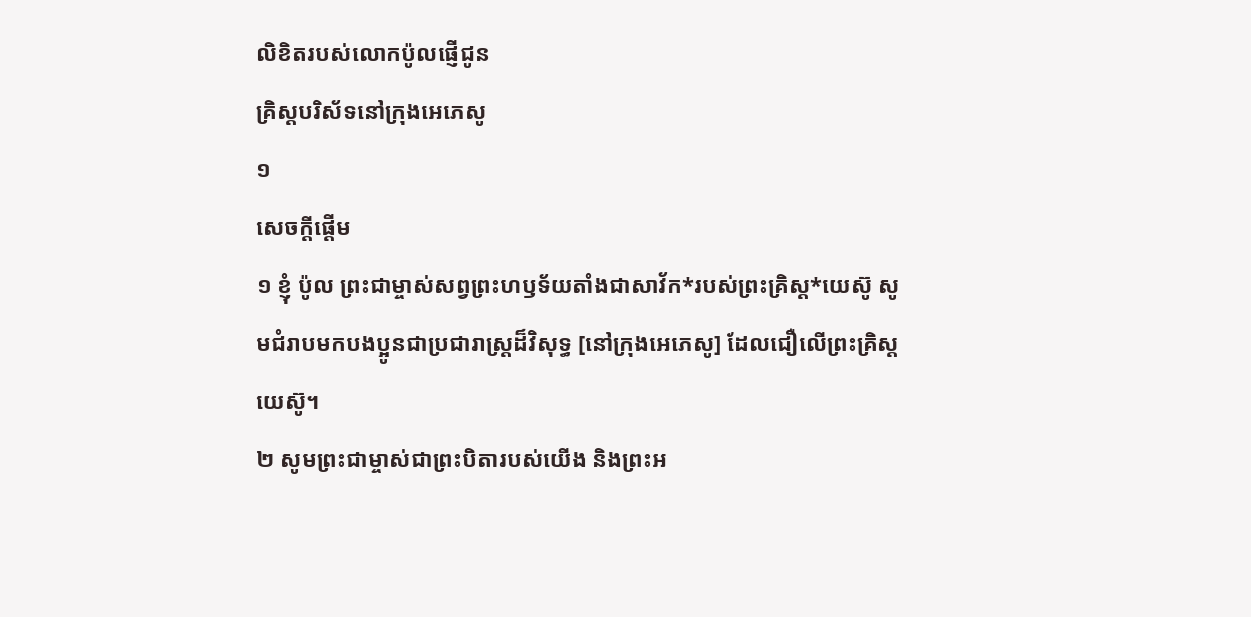លិខិតរបស់លោកប៉ូលផ្ញើជូន
គ្រិស្ដបរិស័ទនៅក្រុងអេភេសូ
១
សេចក្ដីផ្ដើម
១ ខ្ញុំ ប៉ូល ព្រះជាម្ចាស់សព្វព្រះហឫទ័យតាំងជាសាវ័ក*របស់ព្រះគ្រិស្ដ*យេស៊ូ សូមជំរាបមកបងប្អូនជាប្រជារាស្ត្រដ៏វិសុទ្ធ [នៅក្រុងអេភេសូ] ដែលជឿលើព្រះគ្រិស្ដយេស៊ូ។
២ សូមព្រះជាម្ចាស់ជាព្រះបិតារបស់យើង និងព្រះអ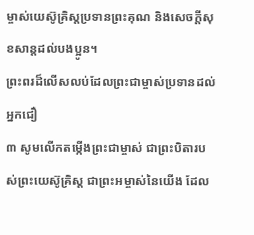ម្ចាស់យេស៊ូគ្រិស្ដប្រទានព្រះគុណ និងសេចក្ដីសុខសាន្តដល់បងប្អូន។
ព្រះពរដ៏លើសលប់ដែលព្រះជាម្ចាស់ប្រទានដល់អ្នកជឿ
៣ សូមលើកតម្កើងព្រះជាម្ចាស់ ជាព្រះបិតារបស់ព្រះយេស៊ូគ្រិស្ដ ជាព្រះអម្ចាស់នៃយើង ដែល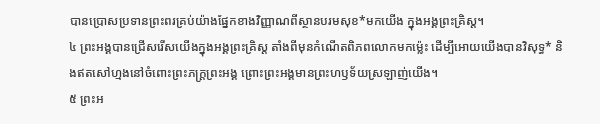បានប្រោសប្រទានព្រះពរគ្រប់យ៉ាងផ្នែកខាងវិញ្ញាណពីស្ថានបរមសុខ*មកយើង ក្នុងអង្គព្រះគ្រិស្ដ។
៤ ព្រះអង្គបានជ្រើសរើសយើងក្នុងអង្គព្រះគ្រិស្ដ តាំងពីមុនកំណើតពិភពលោកមកម៉្លេះ ដើម្បីអោយយើងបានវិសុទ្ធ* និងឥតសៅហ្មងនៅចំពោះព្រះភក្ត្រព្រះអង្គ ព្រោះព្រះអង្គមានព្រះហឫទ័យស្រឡាញ់យើង។
៥ ព្រះអ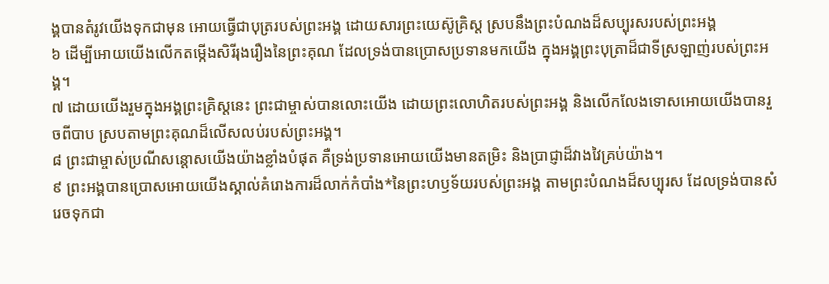ង្គបានតំរូវយើងទុកជាមុន អោយធ្វើជាបុត្ររបស់ព្រះអង្គ ដោយសារព្រះយេស៊ូគ្រិស្ដ ស្របនឹងព្រះបំណងដ៏សប្បុរសរបស់ព្រះអង្គ
៦ ដើម្បីអោយយើងលើកតម្កើងសិរីរុងរឿងនៃព្រះគុណ ដែលទ្រង់បានប្រោសប្រទានមកយើង ក្នុងអង្គព្រះបុត្រាដ៏ជាទីស្រឡាញ់របស់ព្រះអង្គ។
៧ ដោយយើងរួមក្នុងអង្គព្រះគ្រិស្ដនេះ ព្រះជាម្ចាស់បានលោះយើង ដោយព្រះលោហិតរបស់ព្រះអង្គ និងលើកលែងទោសអោយយើងបានរួចពីបាប ស្របតាមព្រះគុណដ៏លើសលប់របស់ព្រះអង្គ។
៨ ព្រះជាម្ចាស់ប្រណីសន្ដោសយើងយ៉ាងខ្លាំងបំផុត គឺទ្រង់ប្រទានអោយយើងមានតម្រិះ និងប្រាជ្ញាដ៏វាងវៃគ្រប់យ៉ាង។
៩ ព្រះអង្គបានប្រោសអោយយើងស្គាល់គំរោងការដ៏លាក់កំបាំង*នៃព្រះហឫទ័យរបស់ព្រះអង្គ តាមព្រះបំណងដ៏សប្បុរស ដែលទ្រង់បានសំរេចទុកជា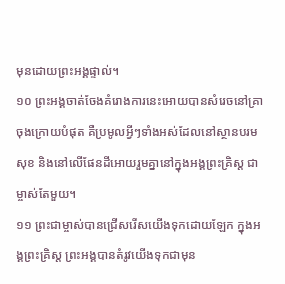មុនដោយព្រះអង្គផ្ទាល់។
១០ ព្រះអង្គចាត់ចែងគំរោងការនេះអោយបានសំរេចនៅគ្រាចុងក្រោយបំផុត គឺប្រមូលអ្វីៗទាំងអស់ដែលនៅស្ថានបរមសុខ និងនៅលើផែនដីអោយរួមគ្នានៅក្នុងអង្គព្រះគ្រិស្ដ ជាម្ចាស់តែមួយ។
១១ ព្រះជាម្ចាស់បានជ្រើសរើសយើងទុកដោយឡែក ក្នុងអង្គព្រះគ្រិស្ដ ព្រះអង្គបានតំរូវយើងទុកជាមុន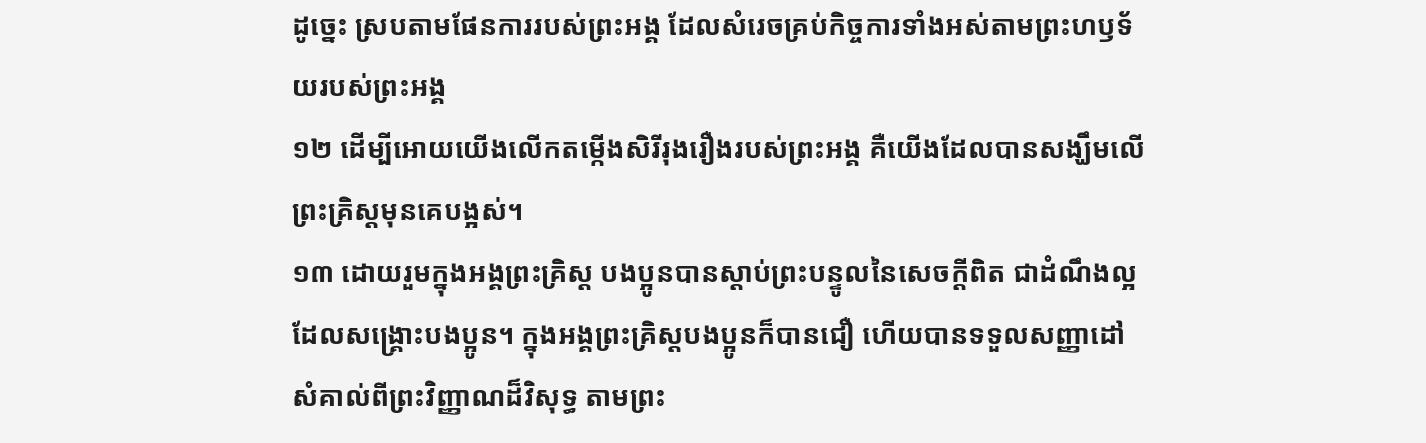ដូច្នេះ ស្របតាមផែនការរបស់ព្រះអង្គ ដែលសំរេចគ្រប់កិច្ចការទាំងអស់តាមព្រះហឫទ័យរបស់ព្រះអង្គ
១២ ដើម្បីអោយយើងលើកតម្កើងសិរីរុងរឿងរបស់ព្រះអង្គ គឺយើងដែលបានសង្ឃឹមលើព្រះគ្រិស្ដមុនគេបង្អស់។
១៣ ដោយរួមក្នុងអង្គព្រះគ្រិស្ដ បងប្អូនបានស្ដាប់ព្រះបន្ទូលនៃសេចក្ដីពិត ជាដំណឹងល្អដែលសង្គ្រោះបងប្អូន។ ក្នុងអង្គព្រះគ្រិស្ដបងប្អូនក៏បានជឿ ហើយបានទទួលសញ្ញាដៅសំគាល់ពីព្រះវិញ្ញាណដ៏វិសុទ្ធ តាមព្រះ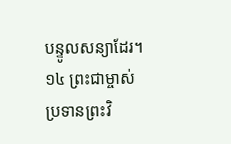បន្ទូលសន្យាដែរ។
១៤ ព្រះជាម្ចាស់ប្រទានព្រះវិ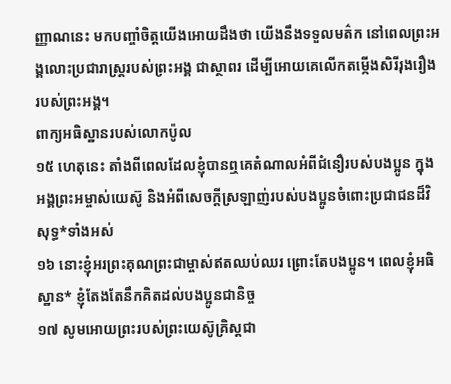ញ្ញាណនេះ មកបញ្ចាំចិត្តយើងអោយដឹងថា យើងនឹងទទួលមត៌ក នៅពេលព្រះអង្គលោះប្រជារាស្ត្ររបស់ព្រះអង្គ ជាស្ថាពរ ដើម្បីអោយគេលើកតម្កើងសិរីរុងរឿងរបស់ព្រះអង្គ។
ពាក្យអធិស្ឋានរបស់លោកប៉ូល
១៥ ហេតុនេះ តាំងពីពេលដែលខ្ញុំបានឮគេតំណាលអំពីជំនឿរបស់បងប្អូន ក្នុងអង្គព្រះអម្ចាស់យេស៊ូ និងអំពីសេចក្ដីស្រឡាញ់របស់បងប្អូនចំពោះប្រជាជនដ៏វិសុទ្ធ*ទាំងអស់
១៦ នោះខ្ញុំអរព្រះគុណព្រះជាម្ចាស់ឥតឈប់ឈរ ព្រោះតែបងប្អូន។ ពេលខ្ញុំអធិស្ឋាន* ខ្ញុំតែងតែនឹកគិតដល់បងប្អូនជានិច្ច
១៧ សូមអោយព្រះរបស់ព្រះយេស៊ូគ្រិស្ដជា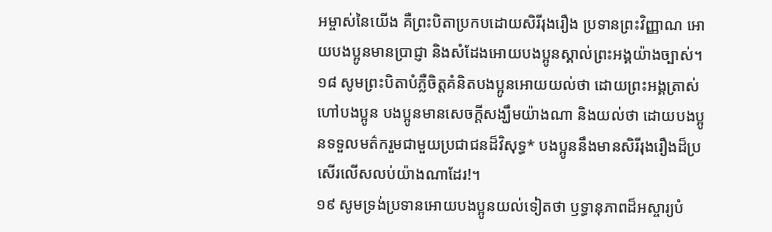អម្ចាស់នៃយើង គឺព្រះបិតាប្រកបដោយសិរីរុងរឿង ប្រទានព្រះវិញ្ញាណ អោយបងប្អូនមានប្រាជ្ញា និងសំដែងអោយបងប្អូនស្គាល់ព្រះអង្គយ៉ាងច្បាស់។
១៨ សូមព្រះបិតាបំភ្លឺចិត្តគំនិតបងប្អូនអោយយល់ថា ដោយព្រះអង្គត្រាស់ហៅបងប្អូន បងប្អូនមានសេចក្ដីសង្ឃឹមយ៉ាងណា និងយល់ថា ដោយបងប្អូនទទួលមត៌ករួមជាមួយប្រជាជនដ៏វិសុទ្ធ* បងប្អូននឹងមានសិរីរុងរឿងដ៏ប្រសើរលើសលប់យ៉ាងណាដែរ!។
១៩ សូមទ្រង់ប្រទានអោយបងប្អូនយល់ទៀតថា ឫទ្ធានុភាពដ៏អស្ចារ្យបំ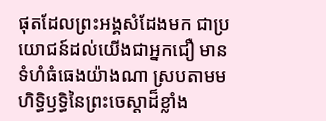ផុតដែលព្រះអង្គសំដែងមក ជាប្រយោជន៍ដល់យើងជាអ្នកជឿ មានទំហំធំធេងយ៉ាងណា ស្របតាមមហិទ្ធិឫទ្ធិនៃព្រះចេស្ដាដ៏ខ្លាំង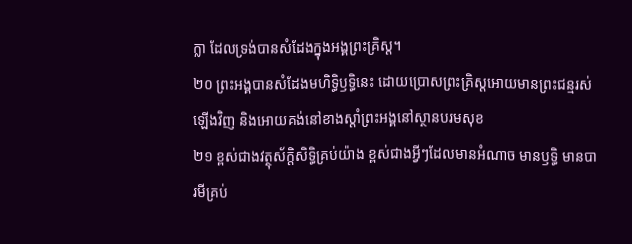ក្លា ដែលទ្រង់បានសំដែងក្នុងអង្គព្រះគ្រិស្ដ។
២០ ព្រះអង្គបានសំដែងមហិទ្ធិឫទ្ធិនេះ ដោយប្រោសព្រះគ្រិស្ដអោយមានព្រះជន្មរស់ឡើងវិញ និងអោយគង់នៅខាងស្ដាំព្រះអង្គនៅស្ថានបរមសុខ
២១ ខ្ពស់ជាងវត្ថុស័ក្ដិសិទ្ធិគ្រប់យ៉ាង ខ្ពស់ជាងអ្វីៗដែលមានអំណាច មានឫទ្ធិ មានបារមីគ្រប់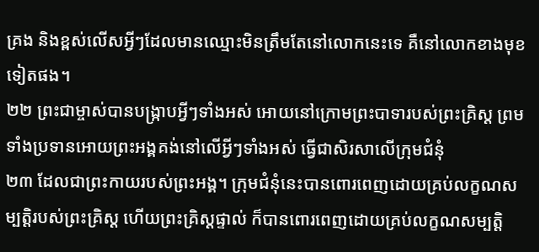គ្រង និងខ្ពស់លើសអ្វីៗដែលមានឈ្មោះមិនត្រឹមតែនៅលោកនេះទេ គឺនៅលោកខាងមុខទៀតផង។
២២ ព្រះជាម្ចាស់បានបង្ក្រាបអ្វីៗទាំងអស់ អោយនៅក្រោមព្រះបាទារបស់ព្រះគ្រិស្ដ ព្រមទាំងប្រទានអោយព្រះអង្គគង់នៅលើអ្វីៗទាំងអស់ ធ្វើជាសិរសាលើក្រុមជំនុំ
២៣ ដែលជាព្រះកាយរបស់ព្រះអង្គ។ ក្រុមជំនុំនេះបានពោរពេញដោយគ្រប់លក្ខណសម្បត្តិរបស់ព្រះគ្រិស្ដ ហើយព្រះគ្រិស្ដផ្ទាល់ ក៏បានពោរពេញដោយគ្រប់លក្ខណសម្បត្តិ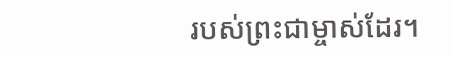របស់ព្រះជាម្ចាស់ដែរ។